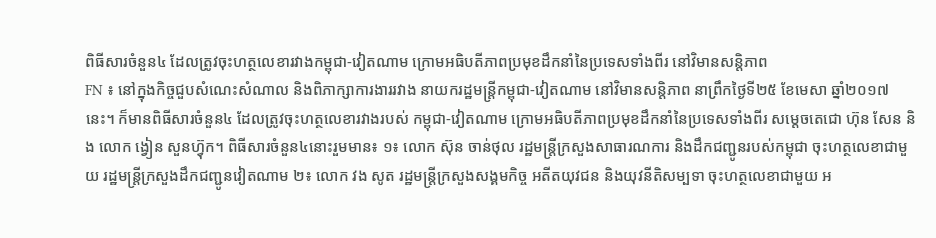ពិធីសារចំនួន៤ ដែលត្រូវចុះហត្ថលេខារវាងកម្ពុជា-វៀតណាម ក្រោមអធិបតីភាពប្រមុខដឹកនាំនៃប្រទេសទាំងពីរ នៅវិមានសន្តិភាព
FN ៖ នៅក្នុងកិច្ចជួបសំណេះសំណាល និងពិភាក្សាការងាររវាង នាយករដ្ឋមន្ត្រីកម្ពុជា-វៀតណាម នៅវិមានសន្តិភាព នាព្រឹកថ្ងៃទី២៥ ខែមេសា ឆ្នាំ២០១៧នេះ។ ក៏មានពិធីសារចំនួន៤ ដែលត្រូវចុះហត្ថលេខារវាងរបស់ កម្ពុជា-វៀតណាម ក្រោមអធិបតីភាពប្រមុខដឹកនាំនៃប្រទេសទាំងពីរ សម្តេចតេជោ ហ៊ុន សែន និង លោក ង្វៀន សួនហ៊្វុក។ ពិធីសារចំនួន៤នោះរួមមាន៖ ១៖ លោក ស៊ុន ចាន់ថុល រដ្ឋមន្រ្តីក្រសួងសាធារណការ និងដឹកជញ្ជូនរបស់កម្ពុជា ចុះហត្ថលេខាជាមួយ រដ្ឋមន្រ្តីក្រសួងដឹកជញ្ជូនវៀតណាម ២៖ លោក វង សូត រដ្ឋមន្រ្តីក្រសួងសង្គមកិច្ច អតីតយុវជន និងយុវនីតិសម្បទា ចុះហត្ថលេខាជាមួយ អ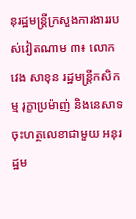នុរដ្ឋមន្រ្តីក្រសួងការងាររបស់វៀតណាម ៣៖ លោក វេង សាខុន រដ្ឋមន្រ្តីកសិកម្ម រុក្ខាប្រម៉ាញ់ និងនេសាទ ចុះហត្ថលេខាជាមួយ អនុរដ្ឋម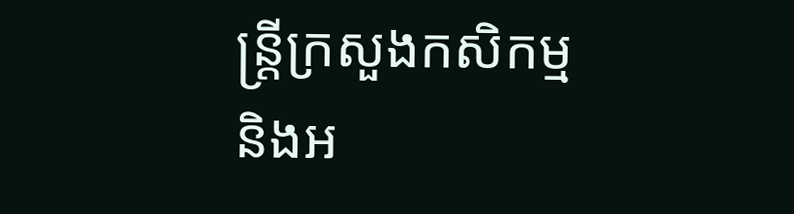ន្រ្តីក្រសួងកសិកម្ម និងអ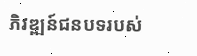ភិវឌ្ឍន៍ជនបទរបស់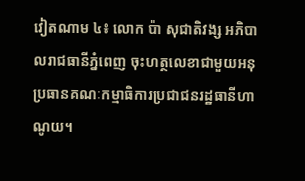វៀតណាម ៤៖ លោក ប៉ា សុជាតិវង្ស អភិបាលរាជធានីភ្នំពេញ ចុះហត្ថលេខាជាមួយអនុប្រធានគណៈកម្មាធិការប្រជាជនរដ្ឋធានីហាណូយ។